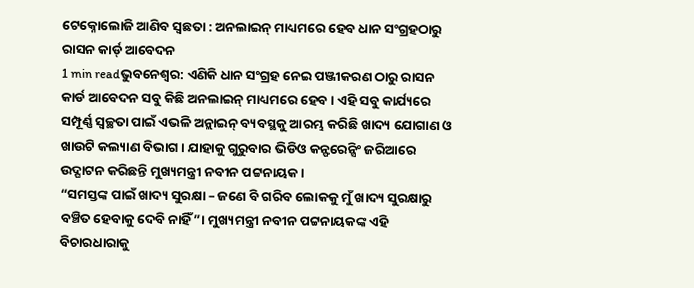ଟେକ୍ନୋଲୋଜି ଆଣିବ ସ୍ୱଛତା : ଅନଲାଇନ୍ ମାଧ୍ୟମରେ ହେବ ଧାନ ସଂଗ୍ରହଠାରୁ ରାସନ କାର୍ଡ୍ ଆବେଦନ
1 min readଭୁବନେଶ୍ୱର: ଏଣିକି ଧାନ ସଂଗ୍ରହ ନେଇ ପଞ୍ଜୀକରଣ ଠାରୁ ରାସନ କାର୍ଡ ଆବେଦନ ସବୁ କିଛି ଅନଲାଇନ୍ ମାଧ୍ୟମରେ ହେବ । ଏହି ସବୁ କାର୍ଯ୍ୟରେ ସମ୍ପୂର୍ଣ୍ଣ ସ୍ୱଚ୍ଛତା ପାଇଁ ଏଭଳି ଅନ୍ଲାଇନ୍ ବ୍ୟବସ୍ଥକୁ ଆରମ୍ଭ କରିଛି ଖାଦ୍ୟ ଯୋଗାଣ ଓ ଖାଉଟି କଲ୍ୟାଣ ବିଭାଗ । ଯାହାକୁ ଗୁରୁବାର ଭିଡିଓ କନ୍ଫରେନ୍ସିଂ ଜରିଆରେ ଉଦ୍ଘାଟନ କରିଛନ୍ତି ମୁଖ୍ୟମନ୍ତ୍ରୀ ନବୀନ ପଟ୍ଟନାୟକ ।
“ସମସ୍ତଙ୍କ ପାଇଁ ଖାଦ୍ୟ ସୁରକ୍ଷା – ଜଣେ ବି ଗରିବ ଲୋକକୁ ମୁଁ ଖାଦ୍ୟ ସୁରକ୍ଷାରୁ ବଞ୍ଚିତ ହେବାକୁ ଦେବି ନାହିଁ”। ମୁଖ୍ୟମନ୍ତ୍ରୀ ନବୀନ ପଟ୍ଟନାୟକଙ୍କ ଏହି ବିଚାରଧାରାକୁ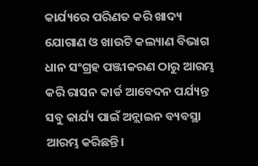କାର୍ଯ୍ୟରେ ପରିଣତ କରି ଖାଦ୍ୟ ଯୋଗାଣ ଓ ଖାଉଟି କଲ୍ୟାଣ ବିଭାଗ ଧାନ ସଂଗ୍ରହ ପଞ୍ଜୀକରଣ ଠାରୁ ଆରମ୍ଭ କରି ରାସନ କାର୍ଡ ଆବେଦନ ପର୍ଯ୍ୟନ୍ତ ସବୁ କାର୍ଯ୍ୟ ପାଇଁ ଅନ୍ଲାଇନ ବ୍ୟବସ୍ଥା ଆରମ୍ଭ କରିଛନ୍ତି।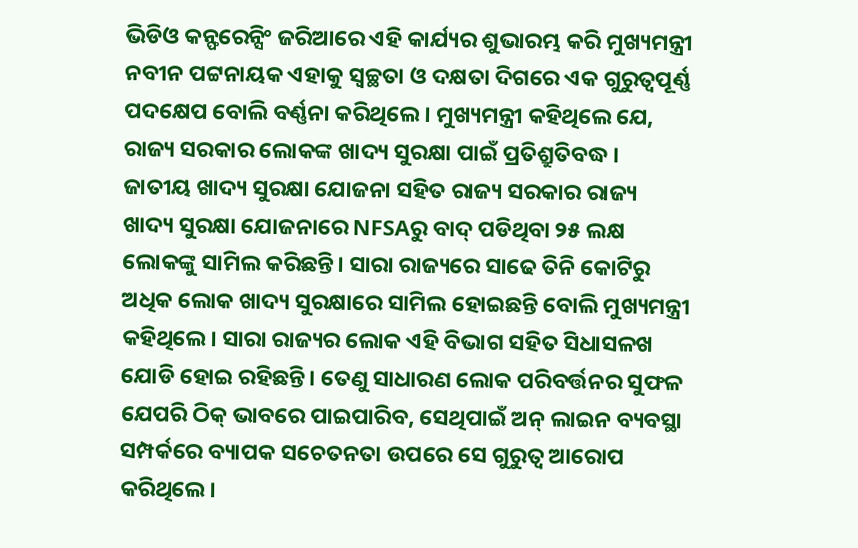ଭିଡିଓ କନ୍ଫରେନ୍ସିଂ ଜରିଆରେ ଏହି କାର୍ଯ୍ୟର ଶୁଭାରମ୍ଭ କରି ମୁଖ୍ୟମନ୍ତ୍ରୀ ନବୀନ ପଟ୍ଟନାୟକ ଏହାକୁ ସ୍ବଚ୍ଛତା ଓ ଦକ୍ଷତା ଦିଗରେ ଏକ ଗୁରୁତ୍ବପୂର୍ଣ୍ଣ ପଦକ୍ଷେପ ବୋଲି ବର୍ଣ୍ଣନା କରିଥିଲେ । ମୁଖ୍ୟମନ୍ତ୍ରୀ କହିଥିଲେ ଯେ, ରାଜ୍ୟ ସରକାର ଲୋକଙ୍କ ଖାଦ୍ୟ ସୁରକ୍ଷା ପାଇଁ ପ୍ରତିଶ୍ରୁତିବଦ୍ଧ । ଜାତୀୟ ଖାଦ୍ୟ ସୁରକ୍ଷା ଯୋଜନା ସହିତ ରାଜ୍ୟ ସରକାର ରାଜ୍ୟ ଖାଦ୍ୟ ସୁରକ୍ଷା ଯୋଜନାରେ NFSAରୁ ବାଦ୍ ପଡିଥିବା ୨୫ ଲକ୍ଷ ଲୋକଙ୍କୁ ସାମିଲ କରିଛନ୍ତି। ସାରା ରାଜ୍ୟରେ ସାଢେ ତିନି କୋଟିରୁ ଅଧିକ ଲୋକ ଖାଦ୍ୟ ସୁରକ୍ଷାରେ ସାମିଲ ହୋଇଛନ୍ତି ବୋଲି ମୁଖ୍ୟମନ୍ତ୍ରୀ କହିଥିଲେ। ସାରା ରାଜ୍ୟର ଲୋକ ଏହି ବିଭାଗ ସହିତ ସିଧାସଳଖ ଯୋଡି ହୋଇ ରହିଛନ୍ତି। ତେଣୁ ସାଧାରଣ ଲୋକ ପରିବର୍ତ୍ତନର ସୁଫଳ ଯେପରି ଠିକ୍ ଭାବରେ ପାଇପାରିବ, ସେଥିପାଇଁ ଅନ୍ ଲାଇନ ବ୍ୟବସ୍ଥା ସମ୍ପର୍କରେ ବ୍ୟାପକ ସଚେତନତା ଉପରେ ସେ ଗୁରୁତ୍ବ ଆରୋପ କରିଥିଲେ।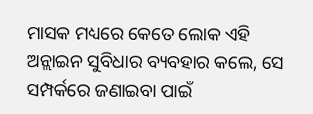ମାସକ ମଧ୍ୟରେ କେତେ ଲୋକ ଏହି ଅନ୍ଲାଇନ ସୁବିଧାର ବ୍ୟବହାର କଲେ, ସେ ସମ୍ପର୍କରେ ଜଣାଇବା ପାଇଁ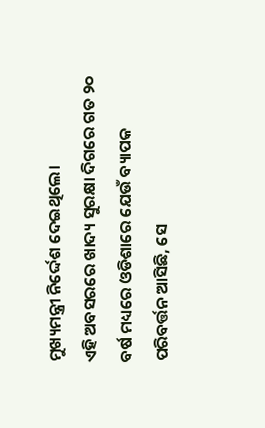ମୁଖ୍ୟମନ୍ତ୍ରୀ ନିର୍ଦ୍ଦେଶ ଦେଇଥିଲେ।
ଏହି ଅବସରରେ ଖାଦ୍ୟ ସୁରକ୍ଷା ଦିଗରେ ଗତ ୨୦ ବର୍ଷ ମଧ୍ୟରେ ଓଡିଶାରେ ଯେଉଁ ବ୍ୟାପକ ପରିବର୍ତ୍ତନ ଆସିଛି, ସେ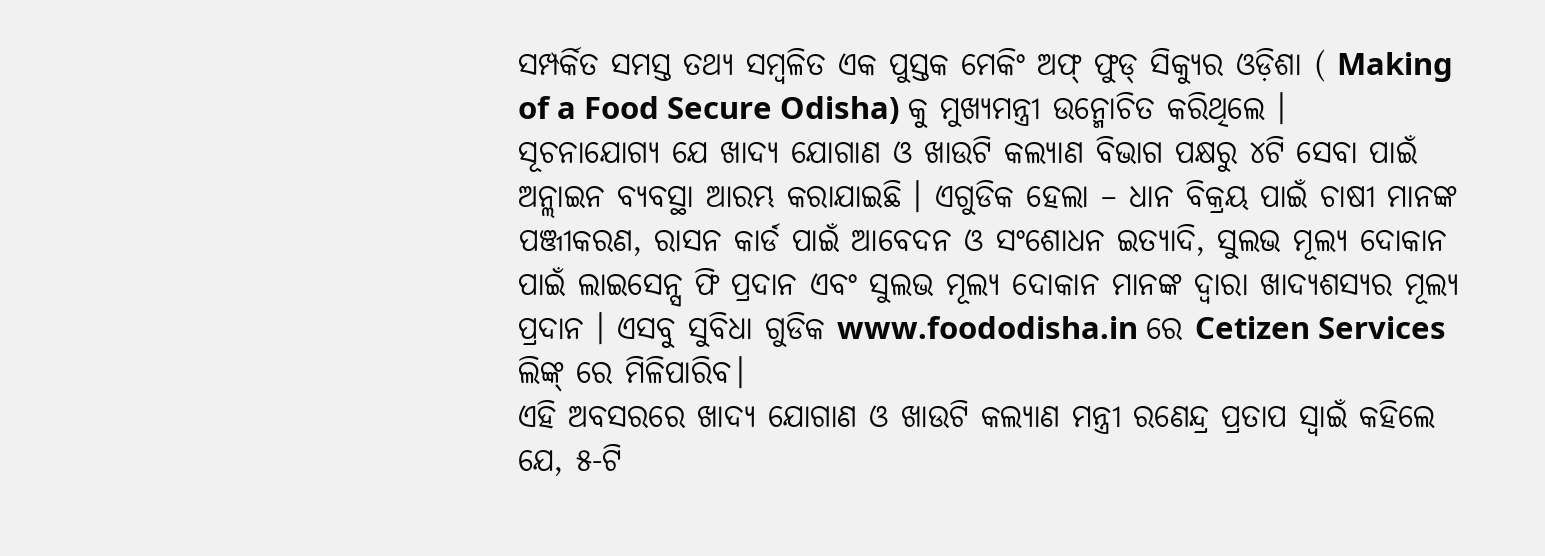ସମ୍ପର୍କିତ ସମସ୍ତ ତଥ୍ୟ ସମ୍ବଳିତ ଏକ ପୁସ୍ତକ ମେକିଂ ଅଫ୍ ଫୁଡ୍ ସିକ୍ୟୁର ଓଡ଼ିଶା ( Making of a Food Secure Odisha) କୁ ମୁଖ୍ୟମନ୍ତ୍ରୀ ଉନ୍ମୋଚିତ କରିଥିଲେ ।
ସୂଚନାଯୋଗ୍ୟ ଯେ ଖାଦ୍ୟ ଯୋଗାଣ ଓ ଖାଉଟି କଲ୍ୟାଣ ବିଭାଗ ପକ୍ଷରୁ ୪ଟି ସେବା ପାଇଁ ଅନ୍ଲାଇନ ବ୍ୟବସ୍ଥା ଆରମ୍ଭ କରାଯାଇଛି । ଏଗୁଡିକ ହେଲା – ଧାନ ବିକ୍ରୟ ପାଇଁ ଚାଷୀ ମାନଙ୍କ ପଞ୍ଜୀକରଣ, ରାସନ କାର୍ଡ ପାଇଁ ଆବେଦନ ଓ ସଂଶୋଧନ ଇତ୍ୟାଦି, ସୁଲଭ ମୂଲ୍ୟ ଦୋକାନ ପାଇଁ ଲାଇସେନ୍ସ ଫି ପ୍ରଦାନ ଏବଂ ସୁଲଭ ମୂଲ୍ୟ ଦୋକାନ ମାନଙ୍କ ଦ୍ବାରା ଖାଦ୍ୟଶସ୍ୟର ମୂଲ୍ୟ ପ୍ରଦାନ । ଏସବୁ ସୁବିଧା ଗୁଡିକ www.foododisha.in ରେ Cetizen Services ଲିଙ୍କ୍ ରେ ମିଳିପାରିବ।
ଏହି ଅବସରରେ ଖାଦ୍ୟ ଯୋଗାଣ ଓ ଖାଉଟି କଲ୍ୟାଣ ମନ୍ତ୍ରୀ ରଣେନ୍ଦ୍ର ପ୍ରତାପ ସ୍ବାଇଁ କହିଲେ ଯେ, ୫-ଟି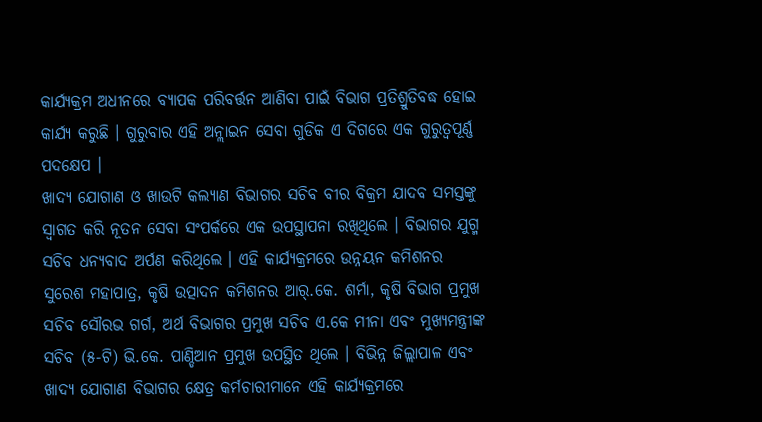କାର୍ଯ୍ୟକ୍ରମ ଅଧୀନରେ ବ୍ୟାପକ ପରିବର୍ତ୍ତନ ଆଣିବା ପାଇଁ ବିଭାଗ ପ୍ରତିଶ୍ରୁତିବଦ୍ଧ ହୋଇ କାର୍ଯ୍ୟ କରୁଛି । ଗୁରୁବାର ଏହି ଅନ୍ଲାଇନ ସେବା ଗୁଡିକ ଏ ଦିଗରେ ଏକ ଗୁରୁତ୍ବପୂର୍ଣ୍ଣ ପଦକ୍ଷେପ ।
ଖାଦ୍ୟ ଯୋଗାଣ ଓ ଖାଉଟି କଲ୍ୟାଣ ବିଭାଗର ସଚିବ ବୀର ବିକ୍ରମ ଯାଦବ ସମସ୍ତଙ୍କୁ ସ୍ବାଗତ କରି ନୂତନ ସେବା ସଂପର୍କରେ ଏକ ଉପସ୍ଥାପନା ରଖିଥିଲେ । ବିଭାଗର ଯୁଗ୍ମ ସଚିବ ଧନ୍ୟବାଦ ଅର୍ପଣ କରିଥିଲେ । ଏହି କାର୍ଯ୍ୟକ୍ରମରେ ଉନ୍ନୟନ କମିଶନର ସୁରେଶ ମହାପାତ୍ର, କୃଷି ଉତ୍ପାଦନ କମିଶନର ଆର୍.କେ. ଶର୍ମା, କୃଷି ବିଭାଗ ପ୍ରମୁଖ ସଚିବ ସୌରଭ ଗର୍ଗ, ଅର୍ଥ ବିଭାଗର ପ୍ରମୁଖ ସଚିବ ଏ.କେ ମୀନା ଏବଂ ମୁଖ୍ୟମନ୍ତ୍ରୀଙ୍କ ସଚିବ (୫-ଟି) ଭି.କେ. ପାଣ୍ଡିଆନ ପ୍ରମୁଖ ଉପସ୍ଥିତ ଥିଲେ । ବିଭିନ୍ନ ଜିଲ୍ଲାପାଳ ଏବଂ ଖାଦ୍ୟ ଯୋଗାଣ ବିଭାଗର କ୍ଷେତ୍ର କର୍ମଚାରୀମାନେ ଏହି କାର୍ଯ୍ୟକ୍ରମରେ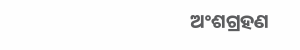ଅଂଶଗ୍ରହଣ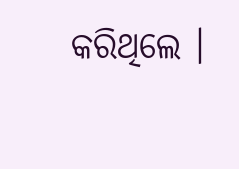କରିଥିଲେ ।